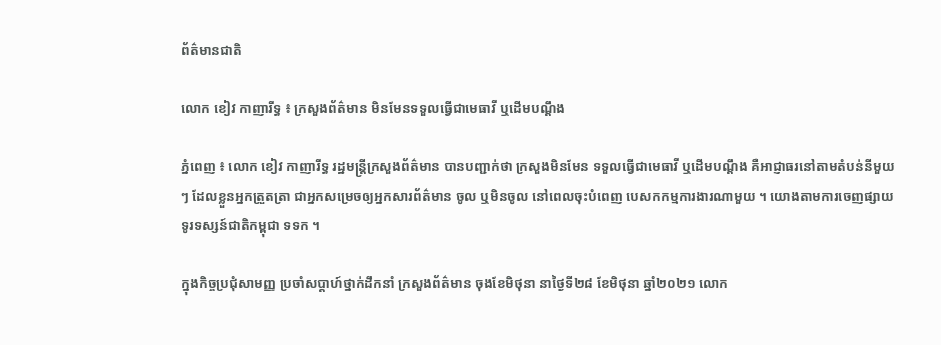ព័ត៌មានជាតិ

លោក ខៀវ កាញារីទ្ធ ៖ ក្រសួងព័ត៌មាន មិនមែនទទួលធ្វើជាមេធាវី ឬដើមបណ្ដឹង

ភ្នំពេញ ៖ លោក ខៀវ កាញារីទ្ធ រដ្ឋមន្រ្តីក្រសួងព័ត៌មាន បានបញ្ជាក់ថា ក្រសួងមិនមែន ទទួលធ្វើជាមេធាវី ឬដើមបណ្តឹង គឺអាជ្ញាធរនៅតាមតំបន់នីមួយៗ ដែលខ្លួនអ្នកត្រួតត្រា ជាអ្នកសម្រេចឲ្យអ្នកសារព័ត៌មាន ចូល ឬមិនចូល នៅពេលចុះបំពេញ បេសកកម្មការងារណាមួយ ។ យោងតាមការចេញផ្សាយ ទូរទស្សន៍ជាតិកម្ពុជា ទទក ។

ក្នុងកិច្ចប្រជុំសាមញ្ញ ប្រចាំសប្តាហ៍ថ្នាក់ដឹកនាំ ក្រសួងព័ត៌មាន ចុងខែមិថុនា នាថ្ងៃទី២៨ ខែមិថុនា ឆ្នាំ២០២១ លោក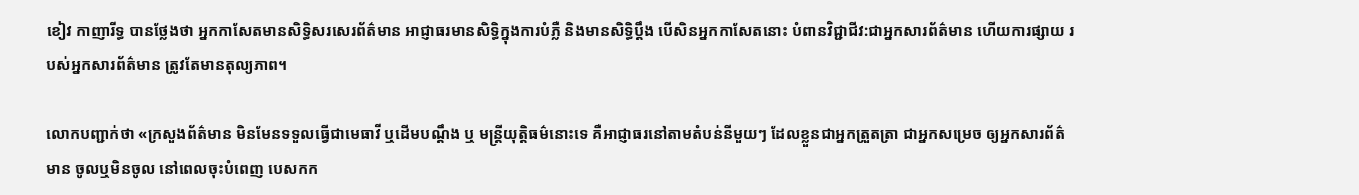ខៀវ កាញារីទ្ធ បានថ្លែងថា អ្នកកាសែតមានសិទ្ធិសរសេរព័ត៌មាន អាជ្ញាធរមានសិទ្ធិក្នុងការបំភ្លឺ និងមានសិទ្ធិប្តឹង បើសិនអ្នកកាសែតនោះ បំពានវិជ្ជាជីវ:ជាអ្នកសារព័ត៌មាន ហើយការផ្សាយ របស់អ្នកសារព័ត៌មាន ត្រូវតែមានតុល្យភាព។

លោកបញ្ជាក់ថា «ក្រសួងព័ត៌មាន មិនមែនទទួលធ្វើជាមេធាវី ឬដើមបណ្តឹង ឬ មន្រ្តីយុត្តិធម៌នោះទេ គឺអាជ្ញាធរនៅតាមតំបន់នីមួយៗ ដែលខ្លួនជាអ្នកត្រួតត្រា ជាអ្នកសម្រេច ឲ្យអ្នកសារព័ត៌មាន ចូលឬមិនចូល នៅពេលចុះបំពេញ បេសកក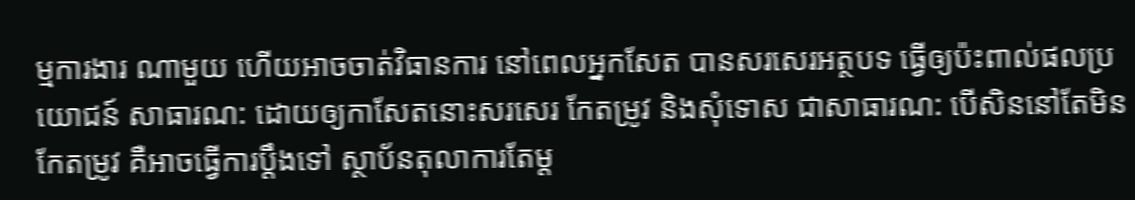ម្មការងារ ណាមួយ ហើយអាចចាត់វិធានការ នៅពេលអ្នកសែត បានសរសេរអត្ថបទ ធ្វើឲ្យប៉ះពាល់ផលប្រយោជន៍ សាធារណ: ដោយឲ្យកាសែតនោះសរសេរ កែតម្រូវ និងសុំទោស ជាសាធារណ: បើសិននៅតែមិនកែតម្រូវ គឺអាចធ្វើការប្តឹងទៅ ស្ថាប័នតុលាការតែម្ត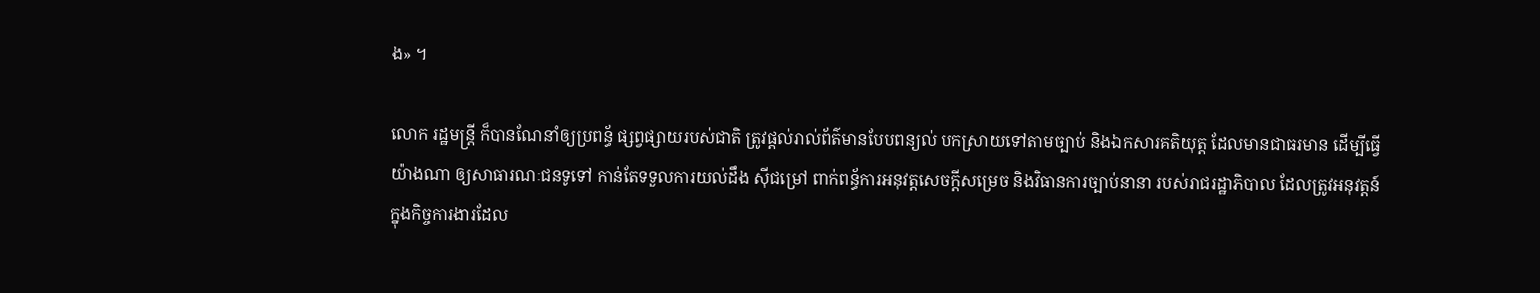ង» ។

លោក រដ្ឋមន្ដ្រី ក៏បានណែនាំឲ្យប្រពន្ធ័ ផ្សព្វផ្សាយរបស់ជាតិ ត្រូវផ្តល់រាល់ព័ត៌មានបែបពន្យល់ បកស្រាយទៅតាមច្បាប់ និងឯកសារគតិយុត្ត ដែលមានជាធរមាន ដើម្បីធ្វើយ៉ាងណា ឲ្យសាធារណៈជនទូទៅ កាន់តែទទួលការយល់ដឹង ស៊ីជម្រៅ ពាក់ពន្ធ័ការអនុវត្តសេចក្តីសម្រេច និងវិធានការច្បាប់នានា របស់រាជរដ្ឋាភិបាល ដែលត្រូវអនុវត្តន៍ ក្នុងកិច្ចការងារដែល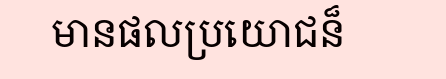មានផលប្រយោជន៏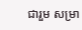ជារួម សម្រា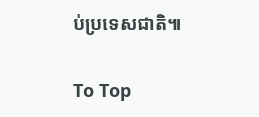ប់ប្រទេសជាតិ៕

To Top